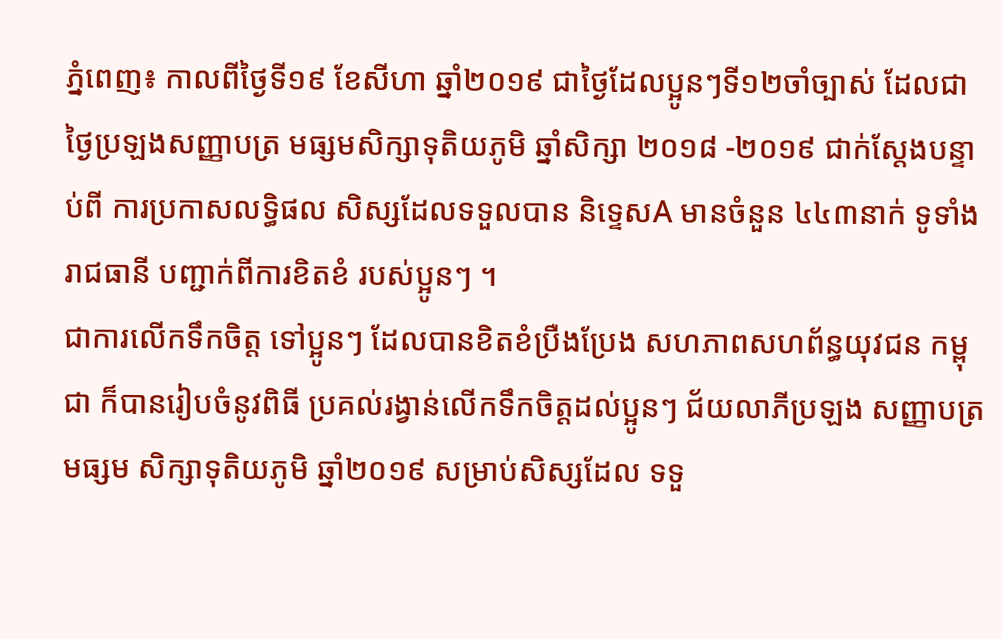ភ្នំពេញ៖ កាលពីថ្ងៃទី១៩ ខែសីហា ឆ្នាំ២០១៩ ជាថ្ងៃដែលប្អូនៗទី១២ចាំច្បាស់ ដែលជាថ្ងៃប្រឡងសញ្ញាបត្រ មធ្សមសិក្សាទុតិយភូមិ ឆ្នាំសិក្សា ២០១៨ -២០១៩ ជាក់ស្តែងបន្ទាប់ពី ការប្រកាសលទ្ធិផល សិស្សដែលទទួលបាន និទ្ទេសA មានចំនួន ៤៤៣នាក់ ទូទាំងរាជធានី បញ្ជាក់ពីការខិតខំ របស់ប្អូនៗ ។
ជាការលើកទឹកចិត្ត ទៅប្អូនៗ ដែលបានខិតខំប្រឺងប្រែង សហភាពសហព័ន្ធយុវជន កម្ពុជា ក៏បានរៀបចំនូវពិធី ប្រគល់រង្វាន់លើកទឹកចិត្តដល់ប្អូនៗ ជ័យលាភីប្រឡង សញ្ញាបត្រមធ្សម សិក្សាទុតិយភូមិ ឆ្នាំ២០១៩ សម្រាប់សិស្សដែល ទទួ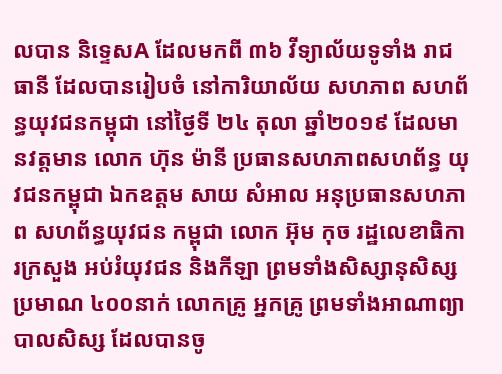លបាន និទ្ទេសA ដែលមកពី ៣៦ វីទ្យាល័យទូទាំង រាជធានី ដែលបានរៀបចំ នៅការិយាល័យ សហភាព សហព័ន្ធយុវជនកម្ពុជា នៅថ្ងៃទី ២៤ តុលា ឆ្នាំ២០១៩ ដែលមានវត្តមាន លោក ហ៊ុន ម៉ានី ប្រធានសហភាពសហព័ន្ធ យុវជនកម្ពុជា ឯកឧត្តម សាយ សំអាល អនុប្រធានសហភាព សហព័ន្ធយុវជន កម្ពុជា លោក អ៊ុម កុច រដ្ឋលេខាធិការក្រសួង អប់រំយុវជន និងកីឡា ព្រមទាំងសិស្សានុសិស្សប្រមាណ ៤០០នាក់ លោកគ្រូ អ្នកគ្រូ ព្រមទាំងអាណាព្យា បាលសិស្ស ដែលបានចូ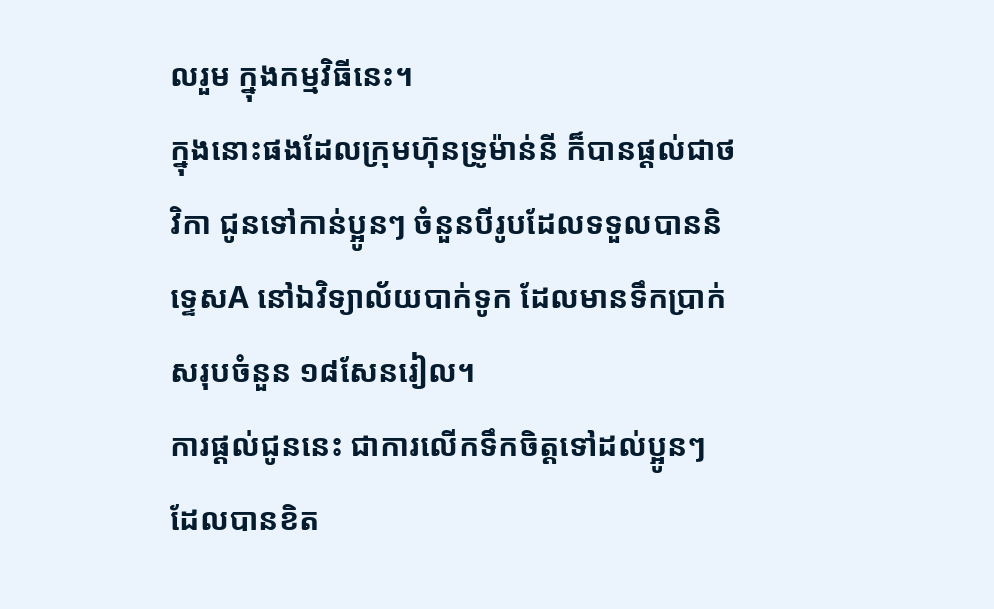លរួម ក្នុងកម្មវិធីនេះ។
ក្នុងនោះផងដែលក្រុមហ៊ុនទ្រូម៉ាន់នី ក៏បានផ្តល់ជាថវិកា ជូនទៅកាន់ប្អូនៗ ចំនួនបីរូបដែលទទួលបាននិទ្ទេសA នៅឯវិទ្យាល័យបាក់ទូក ដែលមានទឹកប្រាក់ សរុបចំនួន ១៨សែនរៀល។
ការផ្តល់ជូននេះ ជាការលើកទឹកចិត្តទៅដល់ប្អូនៗ ដែលបានខិត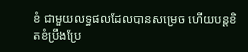ខំ ជាមួយលទ្ធផលដែលបានសម្រេច ហើយបន្តខិតខំប្រឹងប្រែ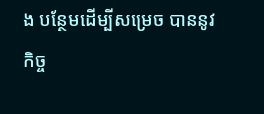ង បន្ថែមដើម្បីសម្រេច បាននូវ កិច្ច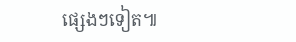ផ្សេងៗទៀត៕